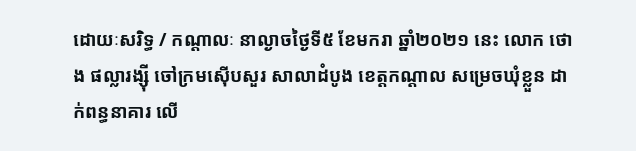ដោយៈសរិទ្ធ / កណ្តាលៈ នាល្ងាចថ្ងៃទី៥ ខែមករា ឆ្នាំ២០២១ នេះ លោក ថោង ផល្លារង្ស៊ី ចៅក្រមស៊ើបសួរ សាលាដំបូង ខេត្តកណ្តាល សម្រេចឃុំខ្លួន ដាក់ពន្ធនាគារ លើ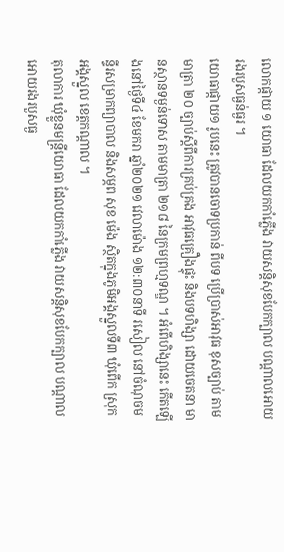លោកផ្កាយ ១ យោធា ដែលយកកាំភ្លើង វាយសន្តិសុខបែកក្បាល បណ្តាលអោយរងរបួសធ្ងន់ធ្ងរ ។
យោធាផ្កាយ១ រូបនេះ ត្រូវបានចោទប្រកាន់ ពីបទ ប្រើប្រាស់អាវុធ ខុសច្បាប់ តាមមាត្រា ២០ ច្បាប់ស្តីពីការគ្រប់គ្រង អាវុធគ្រឿងផ្ទុះ និងបទហិង្សា ដោយចេតនា មានស្ថានទម្ងន់ទោស តាមមាត្រា ២១៨ នៃក្រមព្រហ្មទណ្ឌ ។ អំពើហិង្សានេះ កើតឡើងនៅថ្ងៃទី៤ ខែមករា ឆ្នាំ២០២១ វេលាម៉ោង ១២:៣០នាទី រសៀល នៅចំណុចមន្ទីរសម្រាកព្យាបាល និងសម្ភព សុខ ម៉េង ស្ថិតក្នុងភូមិអង្គស្នួលទី៣ ឃុំពើក ស្រុកអង្គស្នួល ខេត្តកណ្តាល ។
តុលាការ ឃុំខ្លួនមន្ត្រីយោធា ដែលយកកាំភ្លើង វាយសន្តិសុខបែកក្បាល បណ្តាលអោយរងរបួសធ្ង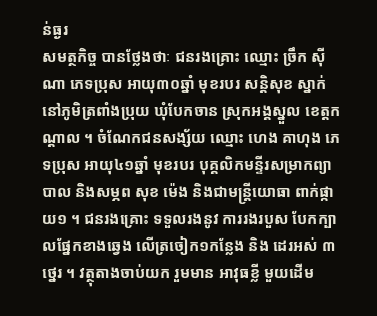ន់ធ្ងរ
សមត្ថកិច្ច បានថ្លែងថាៈ ជនរងគ្រោះ ឈ្មោះ ច្រឹក ស៊ីណា ភេទប្រុស អាយុ៣០ឆ្នាំ មុខរបរ សន្តិសុខ ស្នាក់នៅភូមិត្រពាំងប្រុយ ឃុំបែកចាន ស្រុកអង្គស្នួល ខេត្តកណ្តាល ។ ចំណែកជនសង្ស័យ ឈ្មោះ ហេង គាហុង ភេទប្រុស អាយុ៤១ឆ្នាំ មុខរបរ បុគ្គលិកមន្ទីរសម្រាកព្យាបាល និងសម្ភព សុខ ម៉េង និងជាមន្ត្រីយោធា ពាក់ផ្កាយ១ ។ ជនរងគ្រោះ ទទួលរងនូវ ការរងរបួស បែកក្បាលផ្នែកខាងឆ្វេង លើត្រចៀក១កន្លែង និង ដេរអស់ ៣ ថ្នេរ ។ វត្ថុតាងចាប់យក រួមមាន អាវុធខ្លី មួយដើម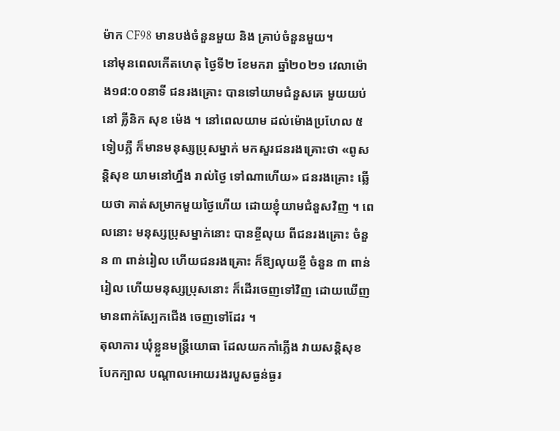ម៉ាក CF98 មានបង់ចំនួនមួយ និង គ្រាប់ចំនួនមួយ។
នៅមុនពេលកើតហេតុ ថ្ងៃទី២ ខែមករា ឆ្នាំ២០២១ វេលាម៉ោង១៨:០០នាទី ជនរងគ្រោះ បានទៅយាមជំនួសគេ មួយយប់ នៅ គ្លីនិក សុខ ម៉េង ។ នៅពេលយាម ដល់ម៉ោងប្រហែល ៥ ទៀបភ្លឺ ក៏មានមនុស្សប្រុសម្នាក់ មកសួរជនរងគ្រោះថា «ពូសន្តិសុខ យាមនៅហ្នឹង រាល់ថ្ងៃ ទៅណាហើយ» ជនរងគ្រោះ ឆ្លើយថា គាត់សម្រាកមួយថ្ងៃហើយ ដោយខ្ញុំយាមជំនួសវិញ ។ ពេលនោះ មនុស្សប្រុសម្នាក់នោះ បានខ្ចីលុយ ពីជនរងគ្រោះ ចំនួន ៣ ពាន់រៀល ហើយជនរងគ្រោះ ក៏ឱ្យលុយខ្ចី ចំនួន ៣ ពាន់រៀល ហើយមនុស្សប្រុសនោះ ក៏ដើរចេញទៅវិញ ដោយឃើញមានពាក់ស្បែកជើង ចេញទៅដែរ ។
តុលាការ ឃុំខ្លួនមន្ត្រីយោធា ដែលយកកាំភ្លើង វាយសន្តិសុខបែកក្បាល បណ្តាលអោយរងរបួសធ្ងន់ធ្ងរ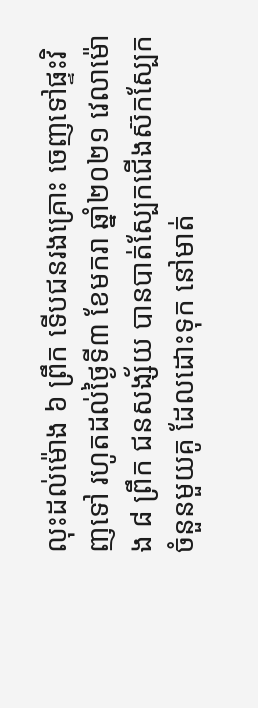លុះដល់ម៉ោង ៦ ព្រឹក ទើបជនរងគ្រោះ ចេញទៅផ្ទះវិញទៅ រហូតដល់ថ្ងៃទី៣ ខែមករា ឆ្នាំ២០២១ វេលាម៉ោង ៨ ព្រឹក ជនសង្ស័យ បានបាត់ស្បែកជើងស៊កស្បែក ចំនួនមួយគូ ដែលដោះទុក នៅមាត់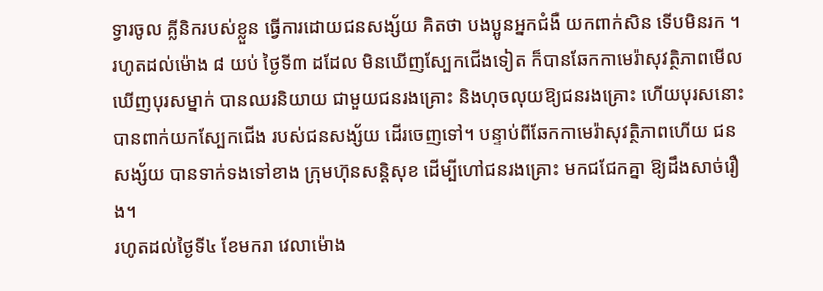ទ្វារចូល គ្លីនិករបស់ខ្លួន ធ្វើការដោយជនសង្ស័យ គិតថា បងប្អូនអ្នកជំងឺ យកពាក់សិន ទើបមិនរក ។ រហូតដល់ម៉ោង ៨ យប់ ថ្ងៃទី៣ ដដែល មិនឃើញស្បែកជើងទៀត ក៏បានឆែកកាមេរ៉ាសុវត្ថិភាពមើល ឃើញបុរសម្នាក់ បានឈរនិយាយ ជាមួយជនរងគ្រោះ និងហុចលុយឱ្យជនរងគ្រោះ ហើយបុរសនោះ បានពាក់យកស្បែកជើង របស់ជនសង្ស័យ ដើរចេញទៅ។ បន្ទាប់ពីឆែកកាមេរ៉ាសុវត្ថិភាពហើយ ជនសង្ស័យ បានទាក់ទងទៅខាង ក្រុមហ៊ុនសន្តិសុខ ដើម្បីហៅជនរងគ្រោះ មកជជែកគ្នា ឱ្យដឹងសាច់រឿង។
រហូតដល់ថ្ងៃទី៤ ខែមករា វេលាម៉ោង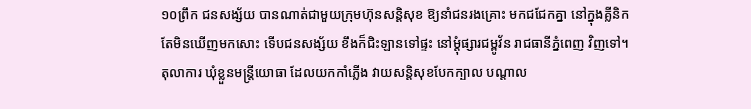១០ព្រឹក ជនសង្ស័យ បានណាត់ជាមួយក្រុមហ៊ុនសន្តិសុខ ឱ្យនាំជនរងគ្រោះ មកជជែកគ្នា នៅក្នុងគ្លីនិក តែមិនឃើញមកសោះ ទើបជនសង្ស័យ ខឹងក៏ជិះឡានទៅផ្ទះ នៅម្ដុំផ្សារជម្ពូវ័ន រាជធានីភ្នំពេញ វិញទៅ។
តុលាការ ឃុំខ្លួនមន្ត្រីយោធា ដែលយកកាំភ្លើង វាយសន្តិសុខបែកក្បាល បណ្តាល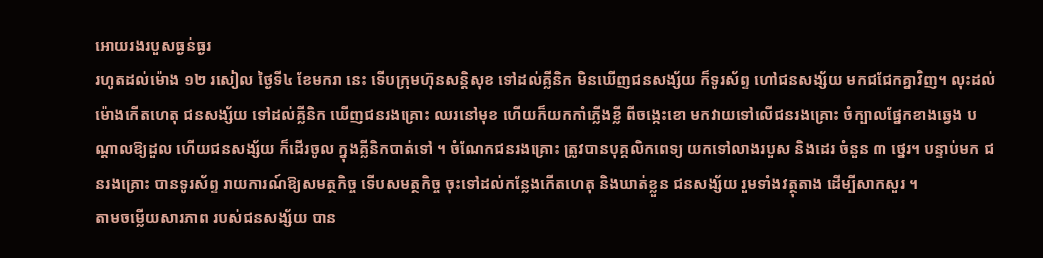អោយរងរបួសធ្ងន់ធ្ងរ
រហូតដល់ម៉ោង ១២ រសៀល ថ្ងៃទី៤ ខែមករា នេះ ទើបក្រុមហ៊ុនសន្តិសុខ ទៅដល់គ្លីនិក មិនឃើញជនសង្ស័យ ក៏ទូរស័ព្ទ ហៅជនសង្ស័យ មកជជែកគ្នាវិញ។ លុះដល់ម៉ោងកើតហេតុ ជនសង្ស័យ ទៅដល់គ្លីនិក ឃើញជនរងគ្រោះ ឈរនៅមុខ ហើយក៏យកកាំភ្លើងខ្លី ពីចង្កេះខោ មកវាយទៅលើជនរងគ្រោះ ចំក្បាលផ្នែកខាងឆ្វេង បណ្តាលឱ្យដួល ហើយជនសង្ស័យ ក៏ដើរចូល ក្នុងគ្លីនិកបាត់ទៅ ។ ចំណែកជនរងគ្រោះ ត្រូវបានបុគ្គលិកពេទ្យ យកទៅលាងរបួស និងដេរ ចំនួន ៣ ថ្នេរ។ បន្ទាប់មក ជនរងគ្រោះ បានទូរស័ព្ទ រាយការណ៍ឱ្យសមត្ថកិច្ច ទើបសមត្ថកិច្ច ចុះទៅដល់កន្លែងកើតហេតុ និងឃាត់ខ្លួន ជនសង្ស័យ រួមទាំងវត្ថុតាង ដើម្បីសាកសួរ ។
តាមចម្លើយសារភាព របស់ជនសង្ស័យ បាន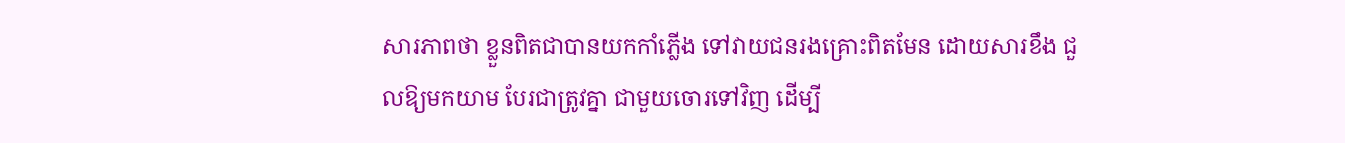សារភាពថា ខ្លួនពិតជាបានយកកាំភ្លើង ទៅវាយជនរងគ្រោះពិតមែន ដោយសារខឹង ជួលឱ្យមកយាម បែរជាត្រូវគ្នា ជាមួយចោរទៅវិញ ដើម្បី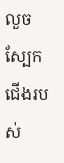លួចស្បែកជើងរបស់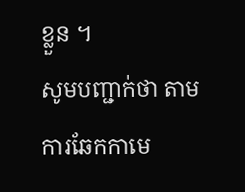ខ្លួន ។
សូមបញ្ជាក់ថា តាមការឆែកកាមេ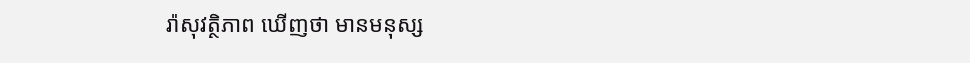រ៉ាសុវត្ថិភាព ឃើញថា មានមនុស្ស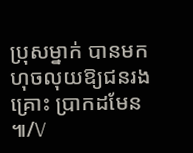ប្រុសម្នាក់ បានមកហុចលុយឱ្យជនរងគ្រោះ ប្រាកដមែន ៕/V